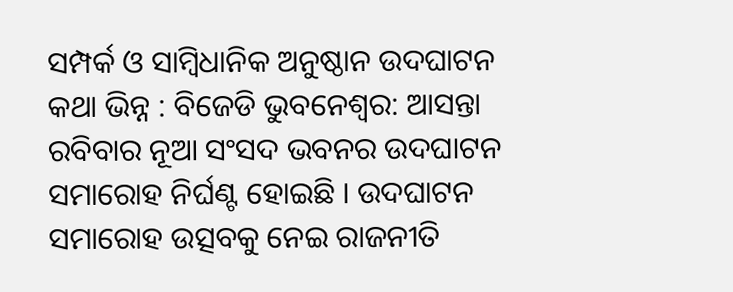ସମ୍ପର୍କ ଓ ସାମ୍ବିଧାନିକ ଅନୁଷ୍ଠାନ ଉଦଘାଟନ କଥା ଭିନ୍ନ : ବିଜେଡି ଭୁବନେଶ୍ବର: ଆସନ୍ତା ରବିବାର ନୂଆ ସଂସଦ ଭବନର ଉଦଘାଟନ ସମାରୋହ ନିର୍ଘଣ୍ଟ ହୋଇଛି । ଉଦଘାଟନ ସମାରୋହ ଉତ୍ସବକୁ ନେଇ ରାଜନୀତି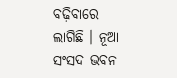ବଢ଼ିବାରେ ଲାଗିଛି । ନୂଆ ସଂସଦ ଭବନ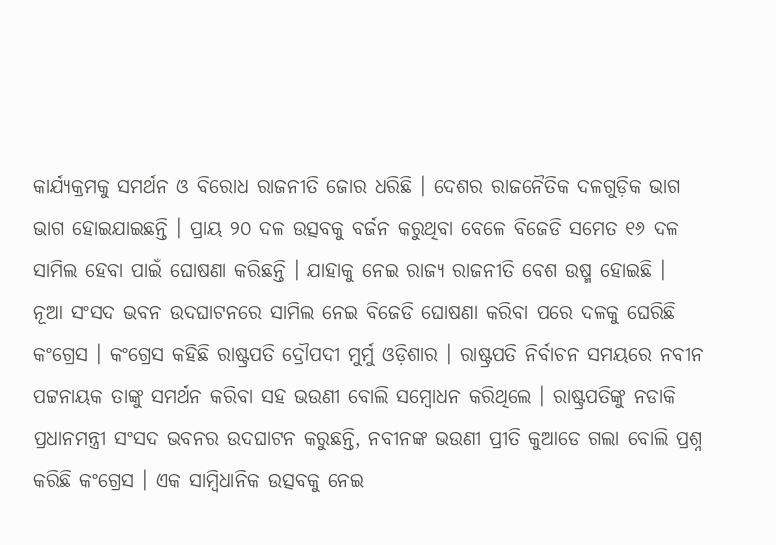କାର୍ଯ୍ୟକ୍ରମକୁ ସମର୍ଥନ ଓ ବିରୋଧ ରାଜନୀତି ଜୋର ଧରିଛି । ଦେଶର ରାଜନୈତିକ ଦଳଗୁଡ଼ିକ ଭାଗ ଭାଗ ହୋଇଯାଇଛନ୍ତି । ପ୍ରାୟ ୨୦ ଦଳ ଉତ୍ସବକୁ ବର୍ଜନ କରୁଥିବା ବେଳେ ବିଜେଡି ସମେତ ୧୬ ଦଳ ସାମିଲ ହେବା ପାଇଁ ଘୋଷଣା କରିଛନ୍ତି । ଯାହାକୁ ନେଇ ରାଜ୍ୟ ରାଜନୀତି ବେଶ ଉଷ୍ମ ହୋଇଛି ।
ନୂଆ ସଂସଦ ଭବନ ଉଦଘାଟନରେ ସାମିଲ ନେଇ ବିଜେଡି ଘୋଷଣା କରିବା ପରେ ଦଳକୁ ଘେରିଛି କଂଗ୍ରେସ । କଂଗ୍ରେସ କହିଛି ରାଷ୍ଟ୍ରପତି ଦ୍ରୌପଦୀ ମୁର୍ମୁ ଓଡ଼ିଶାର । ରାଷ୍ଟ୍ରପତି ନିର୍ବାଚନ ସମୟରେ ନବୀନ ପଟ୍ଟନାୟକ ତାଙ୍କୁ ସମର୍ଥନ କରିବା ସହ ଭଉଣୀ ବୋଲି ସମ୍ବୋଧନ କରିଥିଲେ । ରାଷ୍ଟ୍ରପତିଙ୍କୁ ନଡାକି ପ୍ରଧାନମନ୍ତ୍ରୀ ସଂସଦ ଭବନର ଉଦଘାଟନ କରୁଛନ୍ତି, ନବୀନଙ୍କ ଭଉଣୀ ପ୍ରୀତି କୁଆଡେ ଗଲା ବୋଲି ପ୍ରଶ୍ନ କରିଛି କଂଗ୍ରେସ । ଏକ ସାମ୍ବିଧାନିକ ଉତ୍ସବକୁ ନେଇ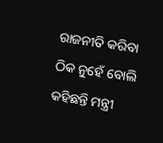ରାଜନୀତି କରିବା ଠିକ ନୁହେଁ ବୋଲି କହିଛନ୍ତି ମନ୍ତ୍ରୀ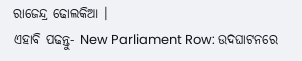ରାଜେନ୍ଦ୍ର ଢୋଲକିଆ ।
ଏହାବି ପଢନ୍ତୁ- New Parliament Row: ଉଦଘାଟନରେ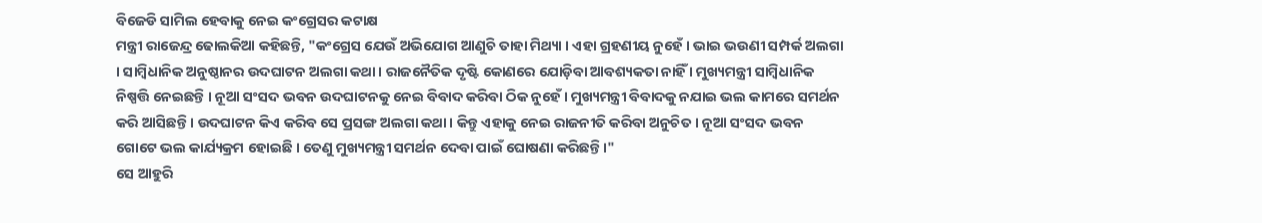ବିଜେଡି ସାମିଲ ହେବାକୁ ନେଇ କଂଗ୍ରେସର କଟାକ୍ଷ
ମନ୍ତ୍ରୀ ରାଜେନ୍ଦ୍ର ଢୋଲକିଆ କହିଛନ୍ତି, "କଂଗ୍ରେସ ଯେଉଁ ଅଭିଯୋଗ ଆଣୁଚି ତାହା ମିଥ୍ୟା । ଏହା ଗ୍ରହଣୀୟ ନୁହେଁ । ଭାଇ ଭଉଣୀ ସମ୍ପର୍କ ଅଲଗା । ସାମ୍ବିଧାନିକ ଅନୁଷ୍ଠାନର ଉଦଘାଟନ ଅଲଗା କଥା । ରାଜନୈତିକ ଦୃଷ୍ଟି କୋଣରେ ଯୋଡ଼ିବା ଆବଶ୍ୟକତା ନାହିଁ । ମୁଖ୍ୟମନ୍ତ୍ରୀ ସାମ୍ବିଧାନିକ ନିଷ୍ପତ୍ତି ନେଇଛନ୍ତି । ନୂଆ ସଂସଦ ଭବନ ଉଦଘାଟନକୁ ନେଇ ବିବାଦ କରିବା ଠିକ ନୁହେଁ । ମୁଖ୍ୟମନ୍ତ୍ରୀ ବିବାଦକୁ ନଯାଇ ଭଲ କାମରେ ସମର୍ଥନ କରି ଆସିଛନ୍ତି । ଉଦଘାଟନ କିଏ କରିବ ସେ ପ୍ରସଙ୍ଗ ଅଲଗା କଥା । କିନ୍ତୁ ଏହାକୁ ନେଇ ରାଜନୀତି କରିବା ଅନୁଚିତ । ନୂଆ ସଂସଦ ଭବନ ଗୋଟେ ଭଲ କାର୍ଯ୍ୟକ୍ରମ ହୋଇଛି । ତେଣୁ ମୁଖ୍ୟମନ୍ତ୍ରୀ ସମର୍ଥନ ଦେବା ପାଇଁ ଘୋଷଣା କରିଛନ୍ତି ।"
ସେ ଆହୁରି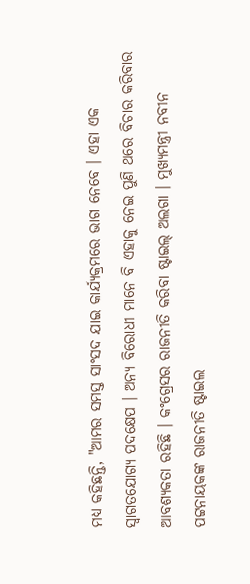ମଧ୍ୟ କହିଛନ୍ତି, "ଆମର ସମସ୍ତ ସାଂସଦ ଯାଇ କାର୍ଯ୍ୟକ୍ରମରେ ଭାଗ ନେବେ । ଏହା ଏକ ସ୍ବାଗତଯୋଗ୍ୟ ପଦକ୍ଷେପ । ଅନ୍ୟ ବିରୋଧୀ ମାନେ ବି ଏହାକୁ ନେଇ ପୁଣି ଥରେ ବିଚାର କରିବାର ଆବଶ୍ୟକତା ରହିଛି । କଂଗ୍ରେସର ରାଜନୀତି କରିବା ଷ୍ଟାଇଲ୍ ଅଲଗା । ମୁଖ୍ୟମନ୍ତ୍ରୀ ନବୀନ ପଟ୍ଟନାୟକଙ୍କ ରାଜନୀତି ଷ୍ଟାଇଲ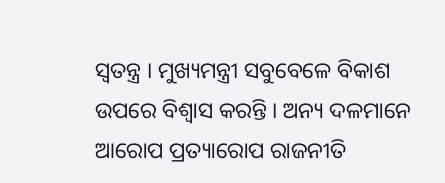ସ୍ୱତନ୍ତ୍ର । ମୁଖ୍ୟମନ୍ତ୍ରୀ ସବୁବେଳେ ବିକାଶ ଉପରେ ବିଶ୍ୱାସ କରନ୍ତି । ଅନ୍ୟ ଦଳମାନେ ଆରୋପ ପ୍ରତ୍ୟାରୋପ ରାଜନୀତି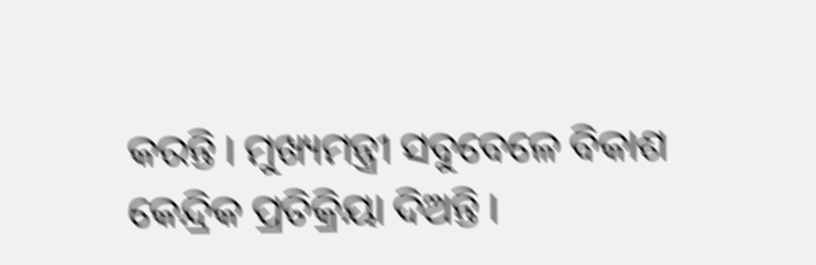କରନ୍ତି । ମୁଖ୍ୟମନ୍ତ୍ରୀ ସବୁବେଳେ ବିକାଶ କେନ୍ଦ୍ରିକ ପ୍ରତିକ୍ରିୟା ଦିଅନ୍ତି ।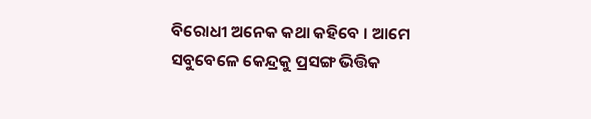ବିରୋଧୀ ଅନେକ କଥା କହିବେ । ଆମେ ସବୁବେଳେ କେନ୍ଦ୍ରକୁ ପ୍ରସଙ୍ଗ ଭିତ୍ତିକ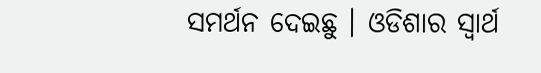ସମର୍ଥନ ଦେଇଛୁ । ଓଡିଶାର ସ୍ବାର୍ଥ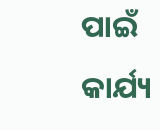ପାଇଁ କାର୍ଯ୍ୟ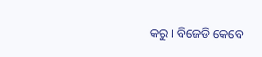କରୁ । ବିଜେଡି କେବେ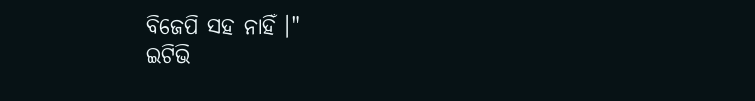ବିଜେପି ସହ ନାହିଁ ।"
ଇଟିଭି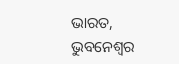ଭାରତ, ଭୁବନେଶ୍ବର